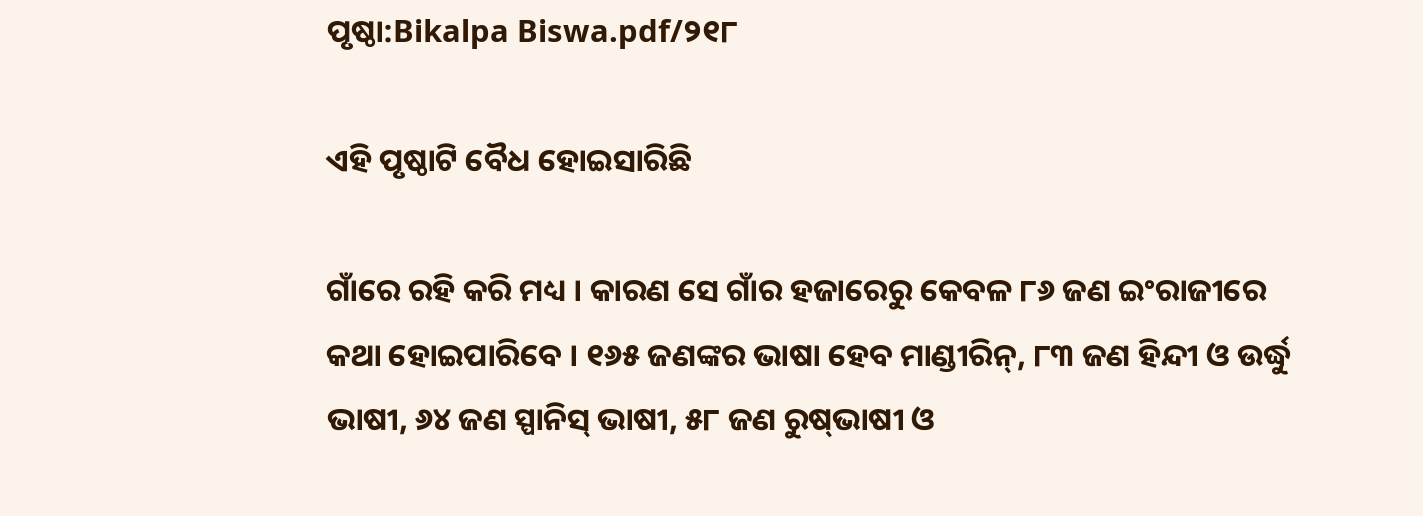ପୃଷ୍ଠା:Bikalpa Biswa.pdf/୨୧୮

ଏହି ପୃଷ୍ଠାଟି ବୈଧ ହୋଇସାରିଛି

ଗାଁରେ ରହି କରି ମଧ୍ୟ । କାରଣ ସେ ଗାଁର ହଜାରେରୁ କେବଳ ୮୬ ଜଣ ଇଂରାଜୀରେ କଥା ହୋଇପାରିବେ । ୧୬୫ ଜଣଙ୍କର ଭାଷା ହେବ ମାଣ୍ଡୀରିନ୍, ୮୩ ଜଣ ହିନ୍ଦୀ ଓ ଉର୍ଦ୍ଧୁ ଭାଷୀ, ୬୪ ଜଣ ସ୍ପାନିସ୍ ଭାଷୀ, ୫୮ ଜଣ ରୁଷ୍‌ଭାଷୀ ଓ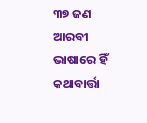୩୭ ଜଣ ଆରବୀ ଭାଷାରେ ହିଁ କଥାବାର୍ତ୍ତା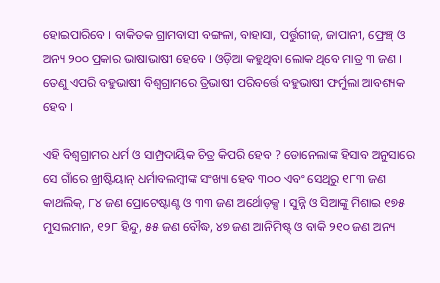ହୋଇପାରିବେ । ବାକିତକ ଗ୍ରାମବାସୀ ବଙ୍ଗଳା, ବାହାସା, ପର୍ତ୍ତୁଗୀଜ୍, ଜାପାନୀ, ଫ୍ରେଞ୍ଚ୍ ଓ ଅନ୍ୟ ୨୦୦ ପ୍ରକାର ଭାଷାଭାଷୀ ହେବେ । ଓଡ଼ିଆ କହୁଥିବା ଲୋକ ଥିବେ ମାତ୍ର ୩ ଜଣ । ତେଣୁ ଏପରି ବହୁଭାଷୀ ବିଶ୍ୱଗ୍ରାମରେ ତ୍ରିଭାଷୀ ପରିବର୍ତ୍ତେ ବହୁଭାଷୀ ଫର୍ମୁଲା ଆବଶ୍ୟକ ହେବ ।

ଏହି ବିଶ୍ୱଗ୍ରାମର ଧର୍ମ ଓ ସାମ୍ପ୍ରଦାୟିକ ଚିତ୍ର କିପରି ହେବ ? ଡୋନେଲାଙ୍କ ହିସାବ ଅନୁସାରେ ସେ ଗାଁରେ ଖ୍ରୀଷ୍ଟିୟାନ୍ ଧର୍ମାବଲମ୍ବୀଙ୍କ ସଂଖ୍ୟା ହେବ ୩୦୦ ଏବଂ ସେଥିରୁ ୧୮୩ ଜଣ କାଥଲିକ୍, ୮୪ ଜଣ ପ୍ରୋଟେଷ୍ଟାଣ୍ଟ ଓ ୩୩ ଜଣ ଅର୍ଥୋଡ଼କ୍ସ । ସୁନ୍ନି ଓ ସିଆଙ୍କୁ ମିଶାଇ ୧୭୫ ମୁସଲମାନ, ୧୨୮ ହିନ୍ଦୁ, ୫୫ ଜଣ ବୌଦ୍ଧ, ୪୭ ଜଣ ଆନିମିଷ୍ଟ୍ ଓ ବାକି ୨୧୦ ଜଣ ଅନ୍ୟ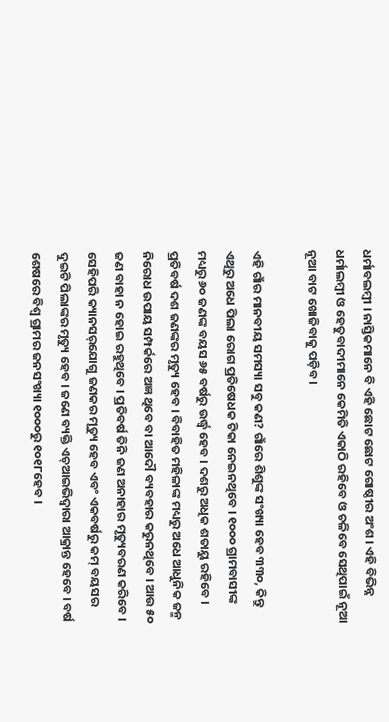ଧର୍ମାବଲମ୍ବୀ । ନାସ୍ତିକମାନେ ବି ଏହି ଛୋଟ ଛୋଟ ଗୋଷ୍ଠୀର ଅଂଶ । ଏହି ବିଭିନ୍ନ ଧର୍ମାଲମ୍ବୀ ଓ ହେତୁବାଦୀମାନେ କେମିତି ଏକାଠି ରହିବେ ଓ ଚଳିବେ ସେଥିପାଇଁ ନୂଆ ନୂଆ ବାଟ ଖୋଜିବାକୁ ପଡ଼ିବ ।

ଏହି ଗାଁର ମାନବୀୟ ସମସ୍ୟା ସବୁ କଣ? ଗାଁରେ ଶିଶୁଙ୍କ ସଂଖ୍ୟା ହେବ ୩୩୦, କିନ୍ତୁ ଏଥିରୁ ଅଧେ ପିଲା ରୋଗ ପ୍ରତିଷେଧକ ଟିକା ନେଇନଥିବେ । ୧୦୦୦ ଗ୍ରାମବାସୀଙ୍କ ମଧ୍ୟରୁ ୬୦ ଜଣଙ୍କ ବୟସ ୬୫ ବର୍ଷରୁ ଉର୍ଦ୍ଧ୍ୱ ହେବ । ଦଶରୁ ଅଧିକ ଶତାୟୁ ରହିବେ । ପ୍ରତିବର୍ଷ ଦଶ ଜଣଙ୍କର ମୃତ୍ୟୁ ହେବ । ବିବାହିତ ମହିଳାଙ୍କ ମଧ୍ୟରୁ ଅଧେ ଆଧୁନିକ ଜନ୍ମ ନିରୋଧ ଉପାୟ ସମ୍ପର୍କରେ ଅଜ୍ଞ ଥିବେ ବା ଆଦୌ ବ୍ୟବହାର କରୁନଥିବେ । ଆଉ ୫୦ ଜଣ ବାହା ନ ହୋଇ ରହୁଥିବେ । ପ୍ରତିବର୍ଷ ତିନି ଜଣ ଅନାହାର ମୃତ୍ୟୁବରଣ କରିବେ । ସେହିପରି କ୍ୟାନସର‌୍‌ଯୋଗୁ ଜଣକର ମୃତ୍ୟୁ ହେବ ଏବଂ ଏକବର୍ଷରୁ କମ୍ ବୟସର ଦୁଇଟି ପିଲାଙ୍କର ମୃତ୍ୟୁ ହେବ । ଜଣେ ବ୍ୟକ୍ତି ଏଚ୍ଆଇଭିଦ୍ୱାରା ଆକ୍ରାନ୍ତ ହେବେ । ବର୍ଷ ଶେଷରେ ବିଶ୍ୱ ଗ୍ରାମର ଜନସଂଖ୍ୟା ୧୦୦୦ରୁ ୧୦୧୮ହେବ ।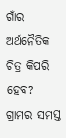ଗାଁର ଅର୍ଥନୈତିକ ଚିତ୍ର କିପରି ହେବ? ଗ୍ରାମର ସମସ୍ତ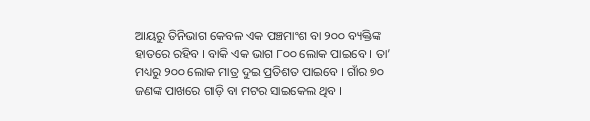ଆୟରୁ ତିନିଭାଗ କେବଳ ଏକ ପଞ୍ଚମାଂଶ ବା ୨୦୦ ବ୍ୟକ୍ତିଙ୍କ ହାତରେ ରହିବ । ବାକି ଏକ ଭାଗ ୮୦୦ ଲୋକ ପାଇବେ । ତା’ ମଧ୍ୟରୁ ୨୦୦ ଲୋକ ମାତ୍ର ଦୁଇ ପ୍ରତିଶତ ପାଇବେ । ଗାଁର ୭୦ ଜଣଙ୍କ ପାଖରେ ଗାଡ଼ି ବା ମଟର ସାଇକେଲ ଥିବ ।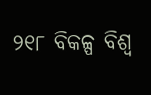୨୧୮ ବିକଳ୍ପ ବିଶ୍ୱ